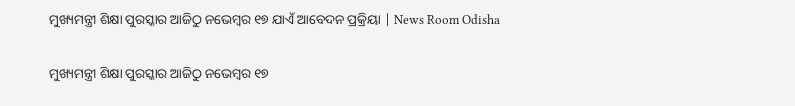ମୁଖ୍ୟମନ୍ତ୍ରୀ ଶିକ୍ଷା ପୁରସ୍କାର ଆଜିଠୁ ନଭେମ୍ବର ୧୭ ଯାଏଁ ଆବେଦନ ପ୍ରକ୍ରିୟା | News Room Odisha

ମୁଖ୍ୟମନ୍ତ୍ରୀ ଶିକ୍ଷା ପୁରସ୍କାର ଆଜିଠୁ ନଭେମ୍ବର ୧୭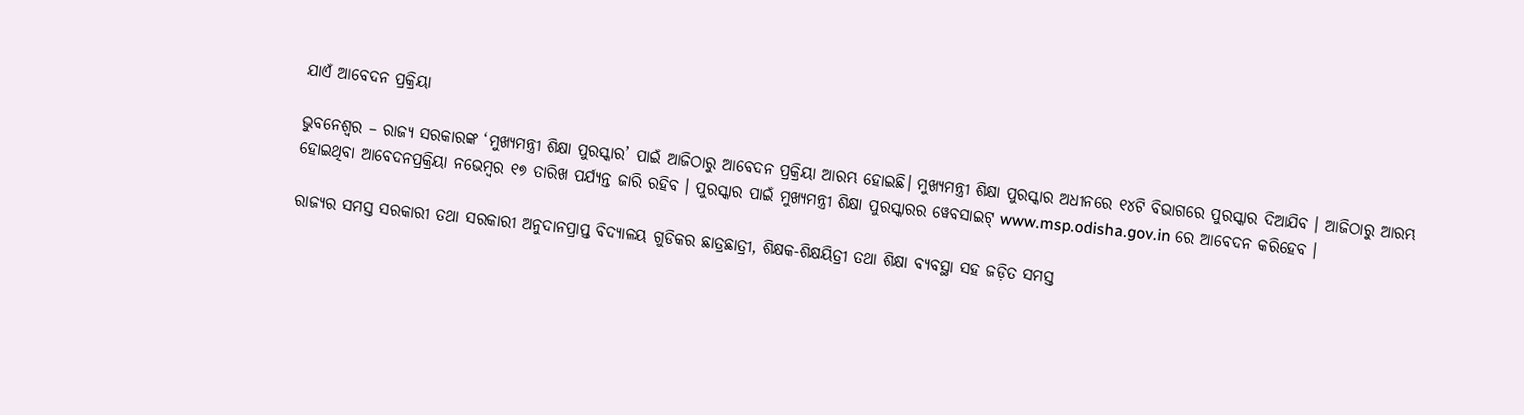ଯାଏଁ ଆବେଦନ ପ୍ରକ୍ରିୟା

ଭୁବନେଶ୍ୱର – ରାଜ୍ୟ ସରକାରଙ୍କ ‘ମୁଖ୍ୟମନ୍ତ୍ରୀ ଶିକ୍ଷା ପୁରସ୍କାର’ ପାଇଁ ଆଜିଠାରୁ ଆବେଦନ ପ୍ରକ୍ରିୟା ଆରମ୍ଭ ହୋଇଛି। ମୁଖ୍ୟମନ୍ତ୍ରୀ ଶିକ୍ଷା ପୁରସ୍କାର ଅଧୀନରେ ୧୪ଟି ବିଭାଗରେ ପୁରସ୍କାର ଦିଆଯିବ । ଆଜିଠାରୁ ଆରମ୍ଭ ହୋଇଥିବା ଆବେଦନପ୍ରକ୍ରିୟା ନଭେମ୍ବର ୧୭ ତାରିଖ ପର୍ଯ୍ୟନ୍ତ ଜାରି ରହିବ । ପୁରସ୍କାର ପାଇଁ ମୁଖ୍ୟମନ୍ତ୍ରୀ ଶିକ୍ଷା ପୁରସ୍କାରର ୱେବସାଇଟ୍ www.msp.odisha.gov.in ରେ ଆବେଦନ କରିହେବ ।

ରାଜ୍ୟର ସମସ୍ତ ସରକାରୀ ତଥା ସରକାରୀ ଅନୁଦାନପ୍ରାପ୍ତ ବିଦ୍ୟାଳୟ ଗୁଡିକର ଛାତ୍ରଛାତ୍ରୀ, ଶିକ୍ଷକ-ଶିକ୍ଷୟିତ୍ରୀ ତଥା ଶିକ୍ଷା ବ୍ୟବସ୍ଥା ସହ ଜଡ଼ିତ ସମସ୍ତ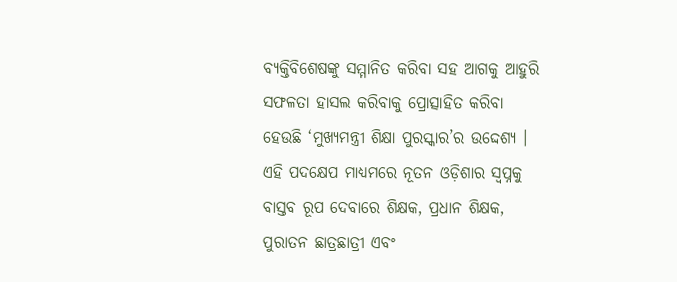ବ୍ୟକ୍ତିବିଶେଷଙ୍କୁ ସମ୍ମାନିତ କରିବା ସହ ଆଗକୁ ଆହୁରି ସଫଳତା ହାସଲ କରିବାକୁ ପ୍ରୋତ୍ସାହିତ କରିବା ହେଉଛି ‘ମୁଖ୍ୟମନ୍ତ୍ରୀ ଶିକ୍ଷା ପୁରସ୍କାର’ର ଉଦ୍ଦେଶ୍ୟ । ଏହି ପଦକ୍ଷେପ ମାଧ୍ୟମରେ ନୂତନ ଓଡ଼ିଶାର ସ୍ୱପ୍ନକୁ ବାସ୍ତବ ରୂପ ଦେବାରେ ଶିକ୍ଷକ, ପ୍ରଧାନ ଶିକ୍ଷକ, ପୁରାତନ ଛାତ୍ରଛାତ୍ରୀ ଏବଂ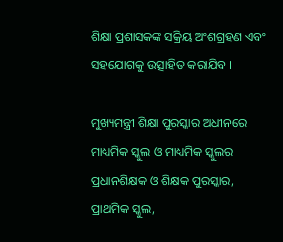ଶିକ୍ଷା ପ୍ରଶାସକଙ୍କ ସକ୍ରିୟ ଅଂଶଗ୍ରହଣ ଏବଂ ସହଯୋଗକୁ ଉତ୍ସାହିତ କରାଯିବ ।

ମୁଖ୍ୟମନ୍ତ୍ରୀ ଶିକ୍ଷା ପୁରସ୍କାର ଅଧୀନରେ ମାଧ୍ୟମିକ ସ୍କୁଲ ଓ ମାଧ୍ୟମିକ ସ୍କୁଲର ପ୍ରଧାନଶିକ୍ଷକ ଓ ଶିକ୍ଷକ ପୁରସ୍କାର, ପ୍ରାଥମିକ ସ୍କୁଲ,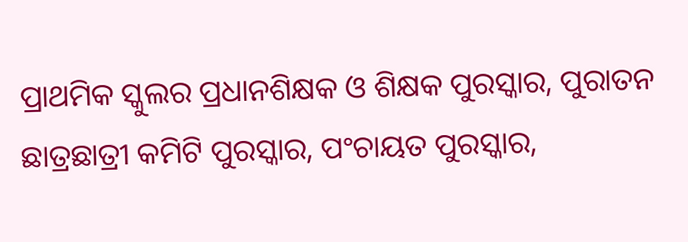ପ୍ରାଥମିକ ସ୍କୁଲର ପ୍ରଧାନଶିକ୍ଷକ ଓ ଶିକ୍ଷକ ପୁରସ୍କାର, ପୁରାତନ ଛାତ୍ରଛାତ୍ରୀ କମିଟି ପୁରସ୍କାର, ପଂଚାୟତ ପୁରସ୍କାର,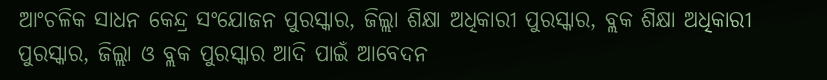ଆଂଚଳିକ ସାଧନ କେନ୍ଦ୍ର ସଂଯୋଜନ ପୁରସ୍କାର, ଜିଲ୍ଲା ଶିକ୍ଷା ଅଧିକାରୀ ପୁରସ୍କାର, ବ୍ଲକ ଶିକ୍ଷା ଅଧିକାରୀ ପୁରସ୍କାର, ଜିଲ୍ଲା ଓ ବ୍ଲକ ପୁରସ୍କାର ଆଦି ପାଇଁ ଆବେଦନ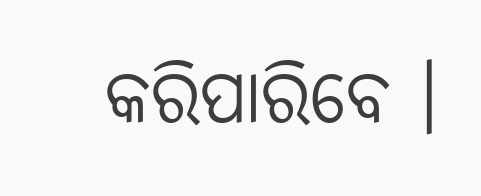କରିପାରିବେ ।